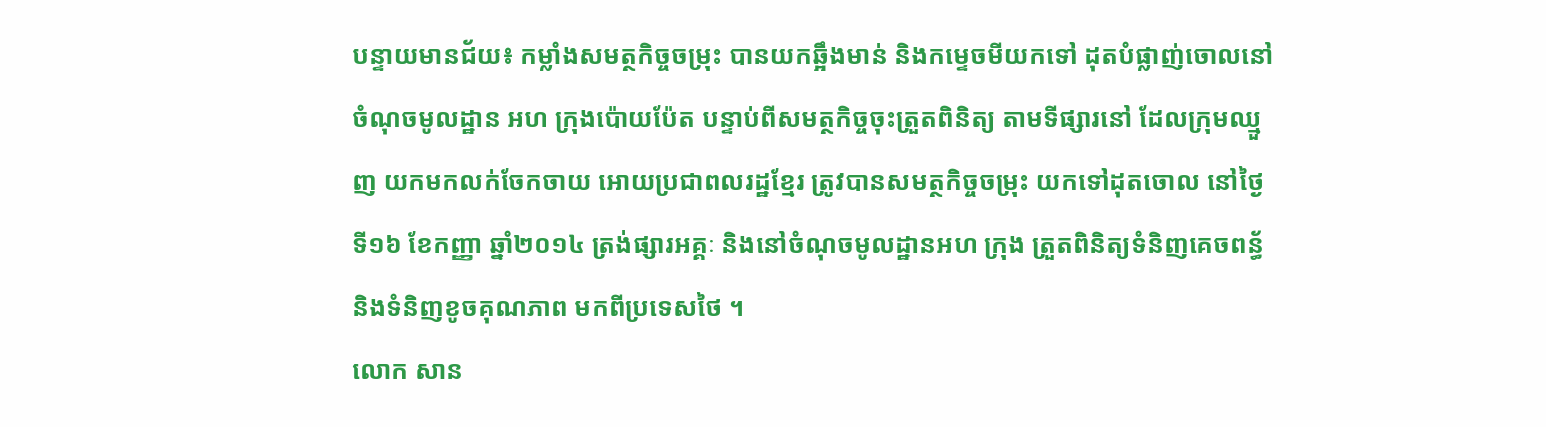បន្ទាយមានជ័យ៖ កម្លាំងសមត្ថកិច្ចចម្រុះ បានយកឆ្អឹងមាន់ និងកម្ទេចមីយកទៅ ដុតបំផ្លាញ់ចោលនៅ ចំណុចមូលដ្ឋាន អហ ក្រុងប៉ោយប៉ែត បន្ទាប់ពីសមត្ថកិច្ចចុះត្រួតពិនិត្យ តាមទីផ្សារនៅ ដែលក្រុមឈ្មួញ យកមកលក់ចែកចាយ អោយប្រជាពលរដ្ឋខ្មែរ ត្រូវបានសមត្ថកិច្ចចម្រុះ យកទៅដុតចោល នៅថ្ងៃទី១៦ ខែកញ្ញា ឆ្នាំ២០១៤ ត្រង់ផ្សារអគ្គៈ និងនៅចំណុចមូលដ្ឋានអហ ក្រុង ត្រួតពិនិត្យទំនិញគេចពន្ធ័ និងទំនិញខូចគុណភាព មកពីប្រទេសថៃ ។
លោក សាន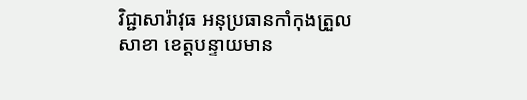វិជ្ជាសារ៉ាវុធ អនុប្រធានកាំកុងត្រួលសាខា ខេត្តបន្ទាយមាន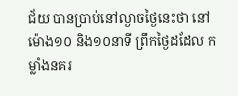ជ័យ បានប្រាប់នៅល្ងាចថ្ងៃនេះថា នៅម៉ោង១០ និង១០នាទី ព្រឹកថ្ងៃដដែល កម្លាំងនគរ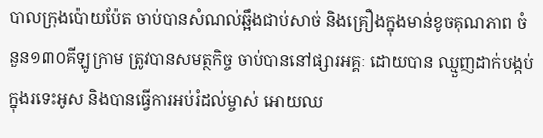បាលក្រុងប៉ោយប៉ែត ចាប់បានសំណល់ឆ្អឹងជាប់សាច់ និងគ្រឿងក្នុងមាន់ខូចគុណភាព ចំនួន១៣០គីឡូក្រាម ត្រូវបានសមត្ថកិច្ច ចាប់បាននៅផ្សារអគ្គៈ ដោយបាន ឈ្មួញដាក់បង្កប់ក្នុងរទេះអូស និងបានធ្វើការអប់រំដល់ម្ចាស់ អោយឈ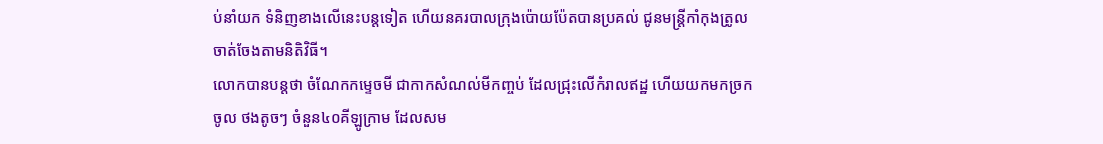ប់នាំយក ទំនិញខាងលើនេះបន្តទៀត ហើយនគរបាលក្រុងប៉ោយប៉ែតបានប្រគល់ ជូនមន្រ្តីកាំកុងត្រូលចាត់ចែងតាមនិតិវិធី។
លោកបានបន្តថា ចំណែកកម្ទេចមី ជាកាកសំណល់មីកញ្ចប់ ដែលជ្រុះលើកំរាលឥដ្ឋ ហើយយកមកច្រកចូល ថងតូចៗ ចំនួន៤០គីឡូក្រាម ដែលសម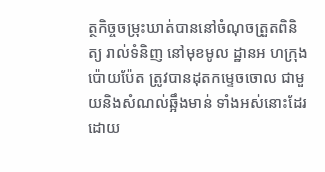ត្ថកិច្ចចម្រុះឃាត់បាននៅចំណុចត្រួតពិនិត្យ រាល់ទំនិញ នៅមុខមូល ដ្ឋានអ ហក្រុងប៉ោយប៉ែត ត្រូវបានដុតកម្ទេចចោល ជាមួយនិងសំណល់ឆ្អឹងមាន់ ទាំងអស់នោះដែរ ដោយ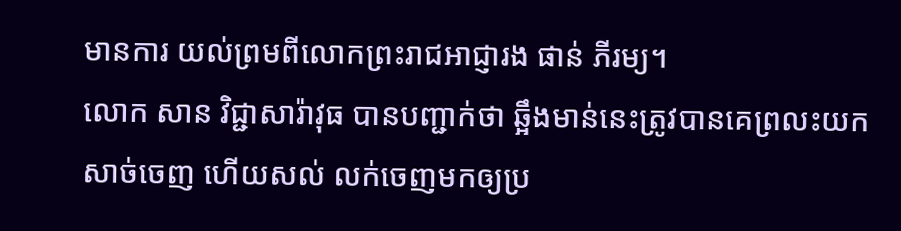មានការ យល់ព្រមពីលោកព្រះរាជអាជ្ញារង ផាន់ ភីរម្យ។
លោក សាន វិជ្ជាសារ៉ាវុធ បានបញ្ជាក់ថា ឆ្អឹងមាន់នេះត្រូវបានគេព្រលះយកសាច់ចេញ ហើយសល់ លក់ចេញមកឲ្យប្រ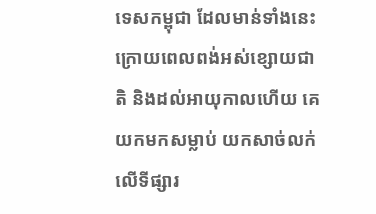ទេសកម្ពុជា ដែលមាន់ទាំងនេះ ក្រោយពេលពង់អស់ខ្សោយជាតិ និងដល់អាយុកាលហើយ គេយកមកសម្លាប់ យកសាច់លក់លើទីផ្សារ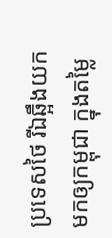ប្រទេសថៃ រីឯឆ្អឹងយកមកឲ្យកម្ពុជា ក្នុងតម្លៃ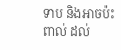ទាប និងអាចប៉ះពាល់ ដល់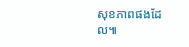សុខភាពផងដែល៕